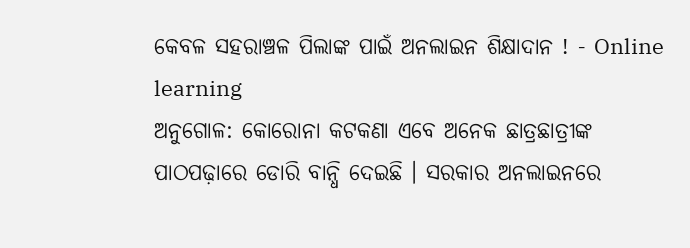କେବଳ ସହରାଞ୍ଚଳ ପିଲାଙ୍କ ପାଇଁ ଅନଲାଇନ ଶିକ୍ଷାଦାନ ! - Online learning
ଅନୁଗୋଳ: କୋରୋନା କଟକଣା ଏବେ ଅନେକ ଛାତ୍ରଛାତ୍ରୀଙ୍କ ପାଠପଢ଼ାରେ ଡୋରି ବାନ୍ଧି ଦେଇଛି । ସରକାର ଅନଲାଇନରେ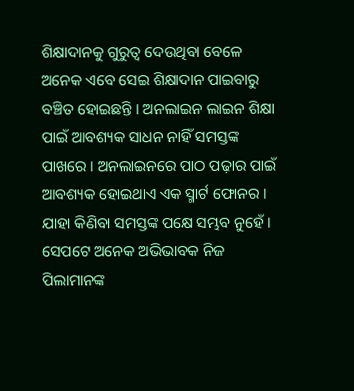ଶିକ୍ଷାଦାନକୁ ଗୁରୁତ୍ବ ଦେଉଥିବା ବେଳେ ଅନେକ ଏବେ ସେଇ ଶିକ୍ଷାଦାନ ପାଇବାରୁ ବଞ୍ଚିତ ହୋଇଛନ୍ତି । ଅନଲାଇନ ଲାଇନ ଶିକ୍ଷା ପାଇଁ ଆବଶ୍ୟକ ସାଧନ ନାହିଁ ସମସ୍ତଙ୍କ ପାଖରେ । ଅନଲାଇନରେ ପାଠ ପଢ଼ାର ପାଇଁ ଆବଶ୍ୟକ ହୋଇଥାଏ ଏକ ସ୍ମାର୍ଟ ଫୋନର । ଯାହା କିଣିବା ସମସ୍ତଙ୍କ ପକ୍ଷେ ସମ୍ଭବ ନୁହେଁ । ସେପଟେ ଅନେକ ଅଭିଭାବକ ନିଜ ପିଲାମାନଙ୍କ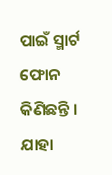ପାଇଁ ସ୍ମାର୍ଟ ଫୋନ କିଣିଛନ୍ତି । ଯାହା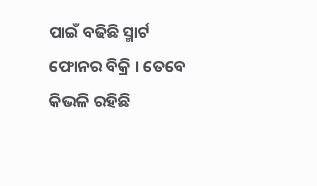ପାଇଁ ବଢିଛି ସ୍ମାର୍ଟ ଫୋନର ବିକ୍ରି । ତେବେ କିଭଳି ରହିଛି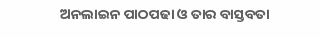ଅନଲାଇନ ପାଠପଢା ଓ ତାର ବାସ୍ତବତା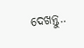ଦେଖନ୍ତୁ..